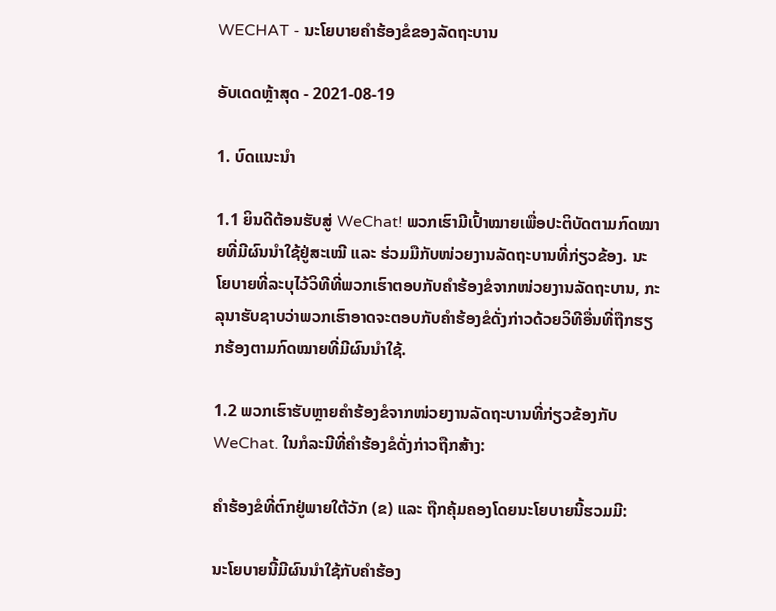WECHAT - ນະໂຍບາຍຄຳຮ້ອງຂໍຂອງລັດຖະບານ

ອັບເດດຫຼ້າສຸດ - 2021-08-19

1. ບົດແນະນຳ

1.1 ຍິນດີຕ້ອນຮັບສູ່ WeChat! ພວກເຮົາມີເປົ້າໝາຍເພື່ອປະຕິບັດຕາມກົດໝາຍທີ່ມີຜົນນຳໃຊ້ຢູ່ສະເໝີ ແລະ ຮ່ວມມືກັບໜ່ວຍງານລັດຖະບານທີ່ກ່ຽວຂ້ອງ. ນະໂຍບາຍທີ່ລະບຸໄວ້ວິທີທີ່ພວກເຮົາຕອບກັບຄຳຮ້ອງຂໍຈາກໜ່ວຍງານລັດຖະບານ, ກະລຸນາຮັບຊາບວ່າພວກເຮົາອາດຈະຕອບກັບຄຳຮ້ອງຂໍດັ່ງກ່າວດ້ວຍວິທີອື່ນທີ່ຖືກຮຽກຮ້ອງຕາມກົດໝາຍທີ່ມີຜົນນຳໃຊ້.

1.2 ພວກເຮົາຮັບຫຼາຍຄຳຮ້ອງຂໍຈາກໜ່ວຍງານລັດຖະບານທີ່ກ່ຽວຂ້ອງກັບ WeChat. ໃນກໍລະນີທີ່ຄຳຮ້ອງຂໍດັ່ງກ່າວຖືກສ້າງ:

ຄຳຮ້ອງຂໍທີ່ຕົກຢູ່ພາຍໃຕ້ວັກ (ຂ) ແລະ ຖືກຄຸ້ມຄອງໂດຍນະໂຍບາຍນີ້ຮວມມີ:

ນະໂຍບາຍນີ້ມີຜົນນຳໃຊ້ກັບຄຳຮ້ອງ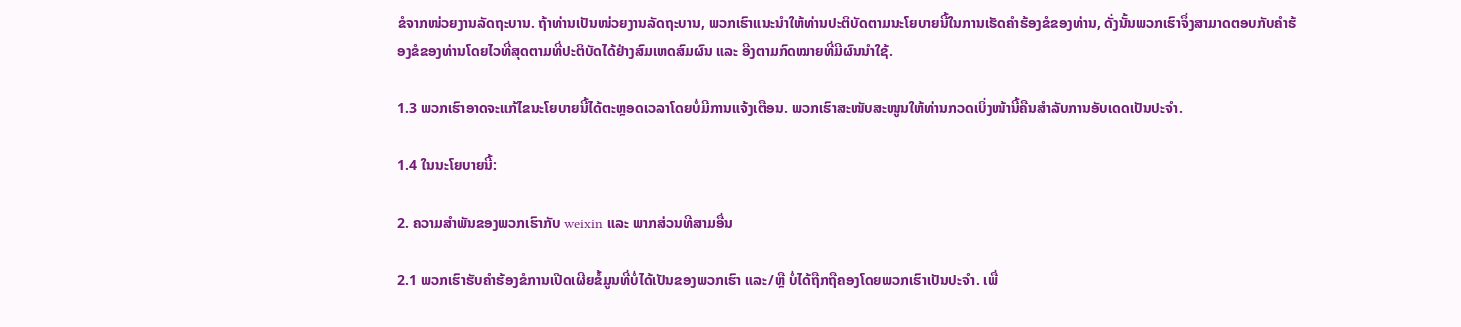ຂໍຈາກໜ່ວຍງານລັດຖະບານ. ຖ້າທ່ານເປັນໜ່ວຍງານລັດຖະບານ, ພວກເຮົາແນະນຳໃຫ້ທ່ານປະຕິບັດຕາມນະໂຍບາຍນີ້ໃນການເຮັດຄຳຮ້ອງຂໍຂອງທ່ານ, ດັ່ງນັ້ນພວກເຮົາຈຶ່ງສາມາດຕອບກັບຄຳຮ້ອງຂໍຂອງທ່ານໂດຍໄວທີ່ສຸດຕາມທີ່ປະຕິບັດໄດ້ຢ່າງສົມເຫດສົມຜົນ ແລະ ອີງຕາມກົດໝາຍທີ່ມີຜົນນຳໃຊ້.

1.3 ພວກເຮົາອາດຈະແກ້ໄຂນະໂຍບາຍນີ້ໄດ້ຕະຫຼອດເວລາໂດຍບໍ່ມີການແຈ້ງເຕືອນ. ພວກເຮົາສະໜັບສະໜູນໃຫ້ທ່ານກວດເບິ່ງໜ້ານີ້ຄືນສຳລັບການອັບເດດເປັນປະຈຳ.

1.4 ໃນນະໂຍບາຍນີ້:

2. ຄວາມສຳພັນຂອງພວກເຮົາກັບ weixin ແລະ ພາກສ່ວນທີສາມອື່ນ

2.1 ພວກເຮົາຮັບຄຳຮ້ອງຂໍການເປີດເຜີຍຂໍ້ມູນທີ່ບໍ່ໄດ້ເປັນຂອງພວກເຮົາ ແລະ/ຫຼື ບໍ່ໄດ້ຖືກຖືຄອງໂດຍພວກເຮົາເປັນປະຈຳ. ເພື່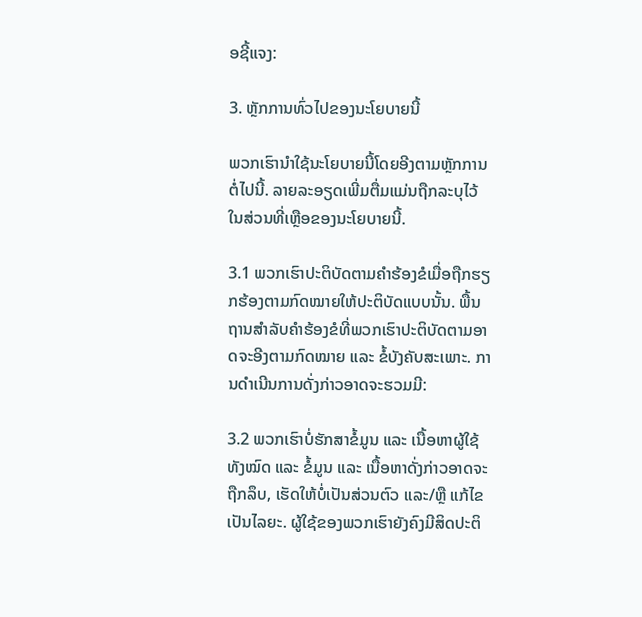ອຊີ້ແຈງ:

3. ຫຼັກການທົ່ວໄປຂອງນະໂຍບາຍນີ້

ພວກເຮົານຳໃຊ້ນະໂຍບາຍນີ້ໂດຍອີງຕາມຫຼັກການຕໍ່ໄປນີ້. ລາຍລະອຽດເພີ່ມຕື່ມແມ່ນຖືກລະບຸໄວ້ໃນສ່ວນທີ່ເຫຼືອຂອງນະໂຍບາຍນີ້.

3.1 ພວກເຮົາປະຕິບັດຕາມຄຳຮ້ອງຂໍເມື່ອຖືກຮຽກຮ້ອງຕາມກົດໝາຍໃຫ້ປະຕິບັດແບບນັ້ນ. ພື້ນຖານສຳລັບຄຳຮ້ອງຂໍທີ່ພວກເຮົາປະຕິບັດຕາມອາດຈະອີງຕາມກົດໝາຍ ແລະ ຂໍ້ບັງຄັບສະເພາະ. ການດຳເນີນການດັ່ງກ່າວອາດຈະຮວມມີ:

3.2 ພວກເຮົາບໍ່ຮັກສາຂໍ້ມູນ ແລະ ເນື້ອຫາຜູ້ໃຊ້ທັງໝົດ ແລະ ຂໍ້ມູນ ແລະ ເນື້ອຫາດັ່ງກ່າວອາດຈະຖືກລຶບ, ເຮັດໃຫ້ບໍ່ເປັນສ່ວນຕົວ ແລະ/ຫຼື ແກ້ໄຂເປັນໄລຍະ. ຜູ້ໃຊ້ຂອງພວກເຮົາຍັງຄົງມີສິດປະຕິ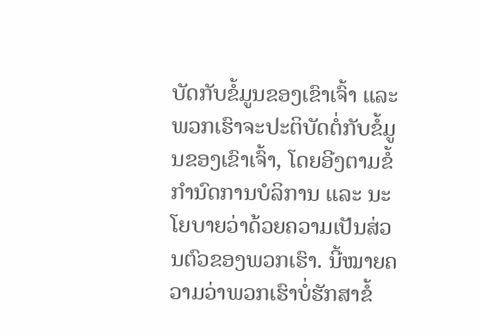ບັດກັບຂໍ້ມູນຂອງເຂົາເຈົ້າ ແລະ ພວກເຮົາຈະປະຕິບັດຕໍ່ກັບຂໍ້ມູນຂອງເຂົາເຈົ້າ, ໂດຍອີງຕາມຂໍ້ກຳນົດການບໍລິການ ແລະ ນະໂຍບາຍວ່າດ້ວຍຄວາມເປັນສ່ວນຕົວຂອງພວກເຮົາ. ນີ້ໝາຍຄວາມວ່າພວກເຮົາບໍ່ຮັກສາຂໍ້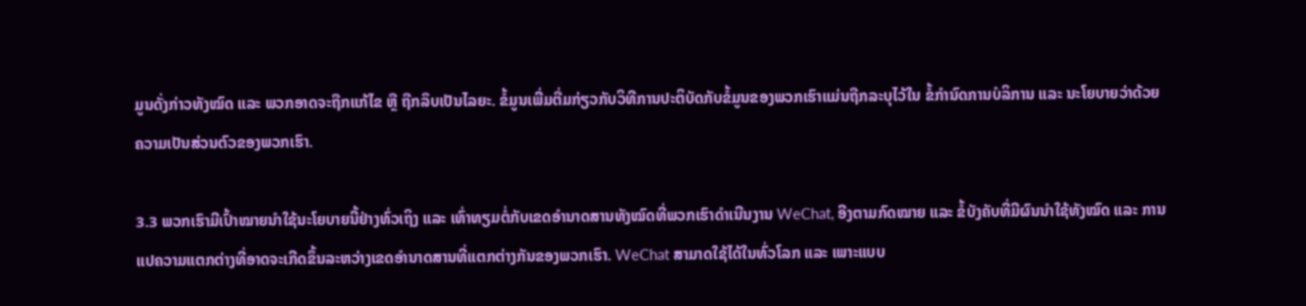ມູນດັ່ງກ່າວທັງໝົດ ແລະ ພວກອາດຈະຖືກແກ້ໄຂ ຫຼື ຖືກລຶບເປັນໄລຍະ. ຂໍ້ມູນເພີ່ມຕື່ມກ່ຽວກັບວິທີການປະຕິບັດກັບຂໍ້ມູນຂອງພວກເຮົາແມ່ນຖືກລະບຸໄວ້ໃນ ຂໍ້ກຳນົດການບໍລິການ ແລະ ນະໂຍບາຍວ່າດ້ວຍຄວາມເປັນສ່ວນຕົວຂອງພວກເຮົາ.

3.3 ພວກເຮົາມີເປົ້າໝາຍນຳໃຊ້ນະໂຍບາຍນີ້ຢ່າງທົ່ວເຖິງ ແລະ ເທົ່າທຽມຕໍ່ກັບເຂດອຳນາດສານທັງໝົດທີ່ພວກເຮົາດຳເນີນງານ WeChat, ອີງຕາມກົດໝາຍ ແລະ ຂໍ້ບັງຄັບທີ່ມີຜົນນຳໃຊ້ທັງໝົດ ແລະ ການແປຄວາມແຕກຕ່າງທີ່ອາດຈະເກີດຂຶ້ນລະຫວ່າງເຂດອຳນາດສານທີ່ແຕກຕ່າງກັນຂອງພວກເຮົາ. WeChat ສາມາດໃຊ້ໄດ້ໃນທົ່ວໂລກ ແລະ ເພາະແບບ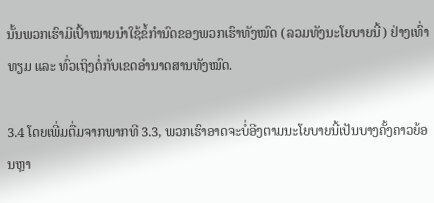ນັ້ນພວກເຮົາມີເປົ້າໝາຍນຳໃຊ້ຂໍ້ກຳນົດຂອງພວກເຮົາທັງໝົດ (ລວມທັງນະໂຍບາຍນີ້) ຢ່າງເທົ່າທຽມ ແລະ ທົ່ວເຖິງຕໍ່ກັບເຂດອຳນາດສານທັງໝົດ.

3.4 ໂດຍເພີ່ມຕື່ມຈາກພາກທີ 3.3, ພວກເຮົາອາດຈະບໍ່ອີງຕາມນະໂຍບາຍນີ້ເປັນບາງຄັ້ງຄາວຍ້ອນຫຼາ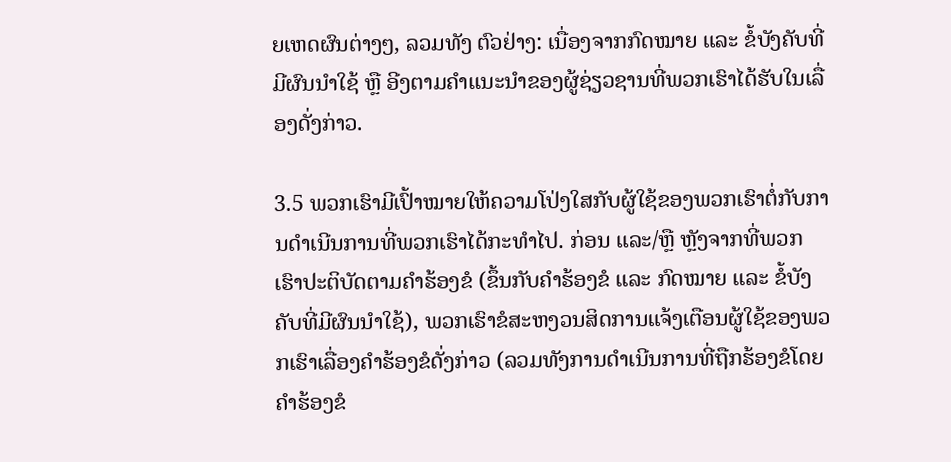ຍເຫດຜົນຕ່າງໆ, ລວມທັງ ຕົວຢ່າງ: ເນື່ອງຈາກກົດໝາຍ ແລະ ຂໍ້ບັງຄັບທີ່ມີຜົນນຳໃຊ້ ຫຼື ອີງຕາມຄຳແນະນຳຂອງຜູ້ຊ່ຽວຊານທີ່ພວກເຮົາໄດ້ຮັບໃນເລື່ອງດັ່ງກ່າວ.

3.5 ພວກເຮົາມີເປົ້າໝາຍໃຫ້ຄວາມໂປ່ງໃສກັບຜູ້ໃຊ້ຂອງພວກເຮົາຕໍ່ກັບການດຳເນີນການທີ່ພວກເຮົາໄດ້ກະທຳໄປ. ກ່ອນ ແລະ/ຫຼື ຫຼັງຈາກທີ່ພວກເຮົາປະຕິບັດຕາມຄຳຮ້ອງຂໍ (ຂຶ້ນກັບຄຳຮ້ອງຂໍ ແລະ ກົດໝາຍ ແລະ ຂໍ້ບັງຄັບທີ່ມີຜົນນຳໃຊ້), ພວກເຮົາຂໍສະຫງວນສິດການແຈ້ງເຕືອນຜູ້ໃຊ້ຂອງພວກເຮົາເລື່ອງຄຳຮ້ອງຂໍດັ່ງກ່າວ (ລວມທັງການດຳເນີນການທີ່ຖືກຮ້ອງຂໍໂດຍຄຳຮ້ອງຂໍ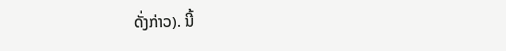ດັ່ງກ່າວ). ນີ້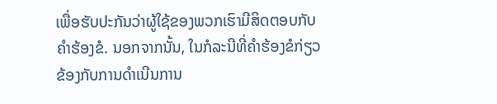ເພື່ອຮັບປະກັນວ່າຜູ້ໃຊ້ຂອງພວກເຮົາມີສິດຕອບກັບຄຳຮ້ອງຂໍ. ນອກຈາກນັ້ນ, ໃນກໍລະນີທີ່ຄຳຮ້ອງຂໍກ່ຽວຂ້ອງກັບການດຳເນີນການ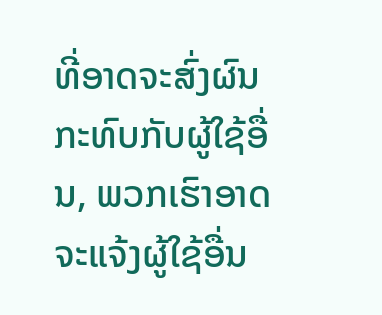ທີ່ອາດຈະສົ່ງຜົນກະທົບກັບຜູ້ໃຊ້ອື່ນ, ພວກເຮົາອາດຈະແຈ້ງຜູ້ໃຊ້ອື່ນ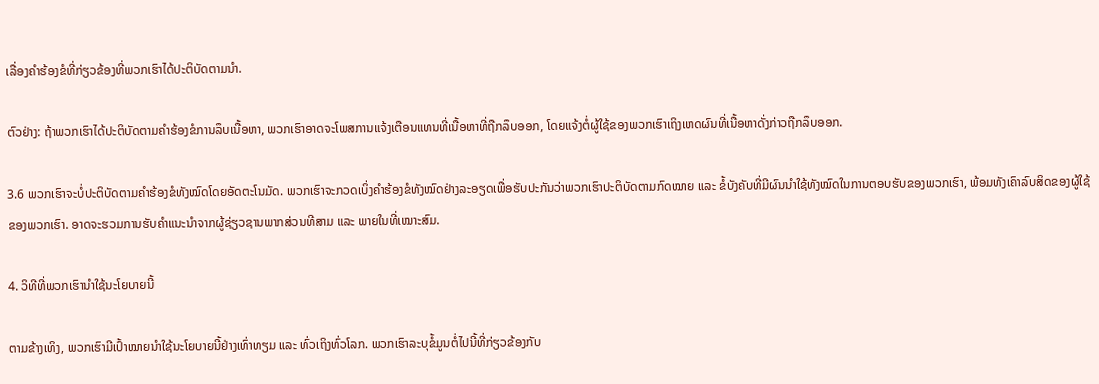ເລື່ອງຄຳຮ້ອງຂໍທີ່ກ່ຽວຂ້ອງທີ່ພວກເຮົາໄດ້ປະຕິບັດຕາມນຳ.

ຕົວຢ່າງ: ຖ້າພວກເຮົາໄດ້ປະຕິບັດຕາມຄຳຮ້ອງຂໍການລຶບເນື້ອຫາ, ພວກເຮົາອາດຈະໂພສການແຈ້ງເຕືອນແທນທີ່ເນື້ອຫາທີ່ຖືກລຶບອອກ, ໂດຍແຈ້ງຕໍ່ຜູ້ໃຊ້ຂອງພວກເຮົາເຖິງເຫດຜົນທີ່ເນື້ອຫາດັ່ງກ່າວຖືກລຶບອອກ.

3.6 ພວກເຮົາຈະບໍ່ປະຕິບັດຕາມຄຳຮ້ອງຂໍທັງໝົດໂດຍອັດຕະໂນມັດ. ພວກເຮົາຈະກວດເບິ່ງຄຳຮ້ອງຂໍທັງໝົດຢ່າງລະອຽດເພື່ອຮັບປະກັນວ່າພວກເຮົາປະຕິບັດຕາມກົດໝາຍ ແລະ ຂໍ້ບັງຄັບທີ່ມີຜົນນຳໃຊ້ທັງໝົດໃນການຕອບຮັບຂອງພວກເຮົາ, ພ້ອມທັງເຄົາລົບສິດຂອງຜູ້ໃຊ້ຂອງພວກເຮົາ. ອາດຈະຮວມການຮັບຄຳແນະນຳຈາກຜູ້ຊ່ຽວຊານພາກສ່ວນທີສາມ ແລະ ພາຍໃນທີ່ເໝາະສົມ.

4. ວິທີທີ່ພວກເຮົານຳໃຊ້ນະໂຍບາຍນີ້

ຕາມຂ້າງເທິງ, ພວກເຮົາມີເປົ້າໝາຍນຳໃຊ້ນະໂຍບາຍນີ້ຢ່າງເທົ່າທຽມ ແລະ ທົ່ວເຖິງທົ່ວໂລກ. ພວກເຮົາລະບຸຂໍ້ມູນຕໍ່ໄປນີ້ທີ່ກ່ຽວຂ້ອງກັບ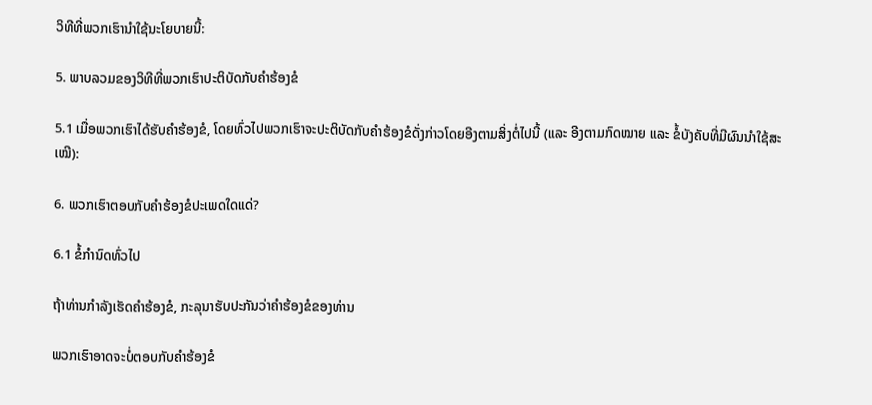ວິທີທີ່ພວກເຮົານຳໃຊ້ນະໂຍບາຍນີ້:

5. ພາບລວມຂອງວິທີທີ່ພວກເຮົາປະຕິບັດກັບຄຳຮ້ອງຂໍ

5.1 ເມື່ອພວກເຮົາໄດ້ຮັບຄຳຮ້ອງຂໍ, ໂດຍທົ່ວໄປພວກເຮົາຈະປະຕິບັດກັບຄຳຮ້ອງຂໍດັ່ງກ່າວໂດຍອີງຕາມສິ່ງຕໍ່ໄປນີ້ (ແລະ ອີງຕາມກົດໝາຍ ແລະ ຂໍ້ບັງຄັບທີ່ມີຜົນນຳໃຊ້ສະເໝີ):

6. ພວກເຮົາຕອບກັບຄຳຮ້ອງຂໍປະເພດໃດແດ່?

6.1 ຂໍ້ກຳນົດທົ່ວໄປ

ຖ້າທ່ານກຳລັງເຮັດຄຳຮ້ອງຂໍ, ກະລຸນາຮັບປະກັນວ່າຄຳຮ້ອງຂໍຂອງທ່ານ

ພວກເຮົາອາດຈະບໍ່ຕອບກັບຄຳຮ້ອງຂໍ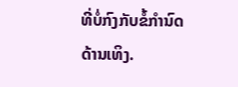ທີ່ບໍ່ກົງກັບຂໍ້ກຳນົດດ້ານເທິງ.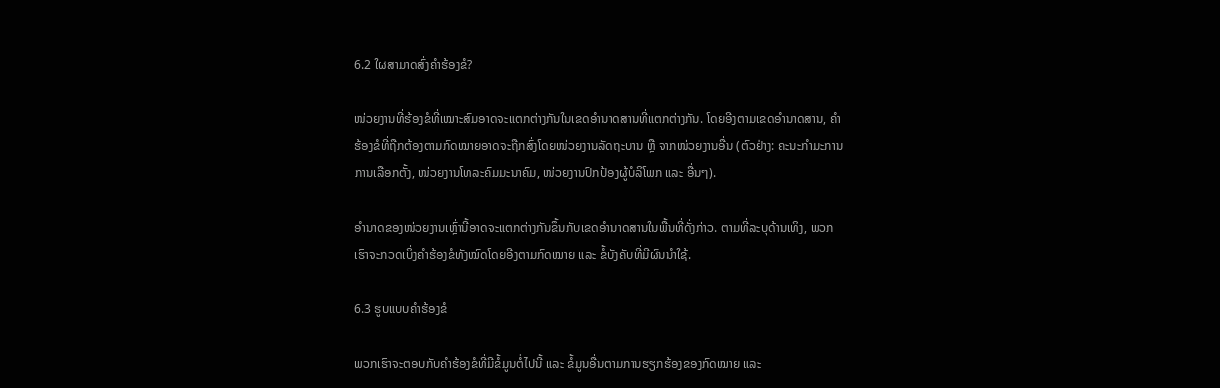6.2 ໃຜສາມາດສົ່ງຄຳຮ້ອງຂໍ?

ໜ່ວຍງານທີ່ຮ້ອງຂໍທີ່ເໝາະສົມອາດຈະແຕກຕ່າງກັນໃນເຂດອຳນາດສານທີ່ແຕກຕ່າງກັນ. ໂດຍອີງຕາມເຂດອຳນາດສານ, ຄຳຮ້ອງຂໍທີ່ຖືກຕ້ອງຕາມກົດໝາຍອາດຈະຖືກສົ່ງໂດຍໜ່ວຍງານລັດຖະບານ ຫຼື ຈາກໜ່ວຍງານອື່ນ (ຕົວຢ່າງ: ຄະນະກຳມະການການເລືອກຕັ້ງ, ໜ່ວຍງານໂທລະຄົມມະນາຄົມ, ໜ່ວຍງານປົກປ້ອງຜູ້ບໍລິໂພກ ແລະ ອື່ນໆ).

ອຳນາດຂອງໜ່ວຍງານເຫຼົ່ານີ້ອາດຈະແຕກຕ່າງກັນຂຶ້ນກັບເຂດອຳນາດສານໃນພື້ນທີ່ດັ່ງກ່າວ. ຕາມທີ່ລະບຸດ້ານເທິງ, ພວກເຮົາຈະກວດເບິ່ງຄຳຮ້ອງຂໍທັງໝົດໂດຍອີງຕາມກົດໝາຍ ແລະ ຂໍ້ບັງຄັບທີ່ມີຜົນນຳໃຊ້.

6.3 ຮູບແບບຄຳຮ້ອງຂໍ

ພວກເຮົາຈະຕອບກັບຄຳຮ້ອງຂໍທີ່ມີຂໍ້ມູນຕໍ່ໄປນີ້ ແລະ ຂໍ້ມູນອື່ນຕາມການຮຽກຮ້ອງຂອງກົດໝາຍ ແລະ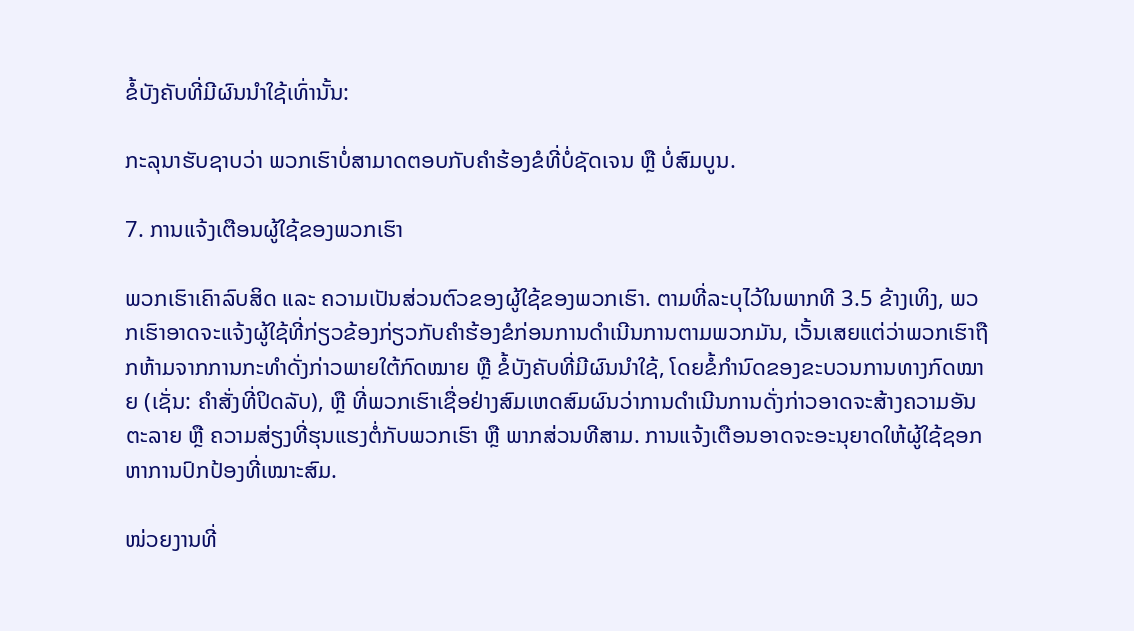ຂໍ້ບັງຄັບທີ່ມີຜົນນຳໃຊ້ເທົ່ານັ້ນ:

ກະລຸນາຮັບຊາບວ່າ ພວກເຮົາບໍ່ສາມາດຕອບກັບຄຳຮ້ອງຂໍທີ່ບໍ່ຊັດເຈນ ຫຼື ບໍ່ສົມບູນ.

7. ການແຈ້ງເຕືອນຜູ້ໃຊ້ຂອງພວກເຮົາ

ພວກເຮົາເຄົາລົບສິດ ແລະ ຄວາມເປັນສ່ວນຕົວຂອງຜູ້ໃຊ້ຂອງພວກເຮົາ. ຕາມທີ່ລະບຸໄວ້ໃນພາກທີ 3.5 ຂ້າງເທິງ, ພວກເຮົາອາດຈະແຈ້ງຜູ້ໃຊ້ທີ່ກ່ຽວຂ້ອງກ່ຽວກັບຄຳຮ້ອງຂໍກ່ອນການດຳເນີນການຕາມພວກມັນ, ເວັ້ນເສຍແຕ່ວ່າພວກເຮົາຖືກຫ້າມຈາກການກະທຳດັ່ງກ່າວພາຍໃຕ້ກົດໝາຍ ຫຼື ຂໍ້ບັງຄັບທີ່ມີຜົນນຳໃຊ້, ໂດຍຂໍ້ກຳນົດຂອງຂະບວນການທາງກົດໝາຍ (ເຊັ່ນ: ຄຳສັ່ງທີ່ປິດລັບ), ຫຼື ທີ່ພວກເຮົາເຊື່ອຢ່າງສົມເຫດສົມຜົນວ່າການດຳເນີນການດັ່ງກ່າວອາດຈະສ້າງຄວາມອັນຕະລາຍ ຫຼື ຄວາມສ່ຽງທີ່ຮຸນແຮງຕໍ່ກັບພວກເຮົາ ຫຼື ພາກສ່ວນທີສາມ. ການແຈ້ງເຕືອນອາດຈະອະນຸຍາດໃຫ້ຜູ້ໃຊ້ຊອກຫາການປົກປ້ອງທີ່ເໝາະສົມ.

ໜ່ວຍງານທີ່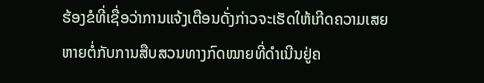ຮ້ອງຂໍທີ່ເຊື່ອວ່າການແຈ້ງເຕືອນດັ່ງກ່າວຈະເຮັດໃຫ້ເກີດຄວາມເສຍຫາຍຕໍ່ກັບການສືບສວນທາງກົດໝາຍທີ່ດຳເນີນຢູ່ຄ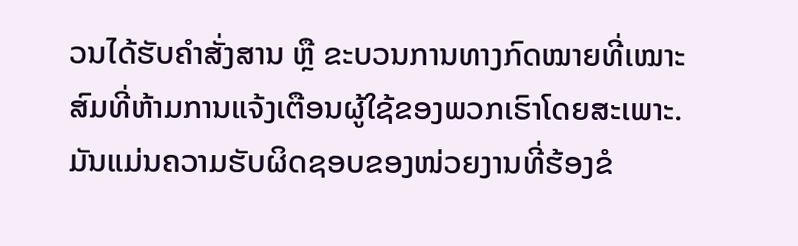ວນໄດ້ຮັບຄຳສັ່ງສານ ຫຼື ຂະບວນການທາງກົດໝາຍທີ່ເໝາະສົມທີ່ຫ້າມການແຈ້ງເຕືອນຜູ້ໃຊ້ຂອງພວກເຮົາໂດຍສະເພາະ. ມັນແມ່ນຄວາມຮັບຜິດຊອບຂອງໜ່ວຍງານທີ່ຮ້ອງຂໍ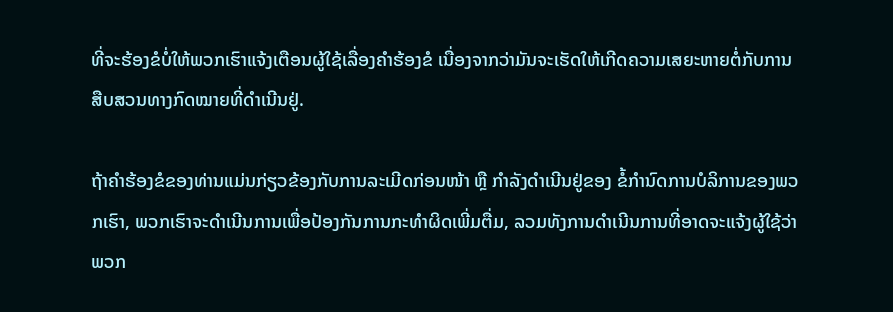ທີ່ຈະຮ້ອງຂໍບໍ່ໃຫ້ພວກເຮົາແຈ້ງເຕືອນຜູ້ໃຊ້ເລື່ອງຄຳຮ້ອງຂໍ ເນື່ອງຈາກວ່າມັນຈະເຮັດໃຫ້ເກີດຄວາມເສຍະຫາຍຕໍ່ກັບການສືບສວນທາງກົດໝາຍທີ່ດຳເນີນຢູ່.

ຖ້າຄຳຮ້ອງຂໍຂອງທ່ານແມ່ນກ່ຽວຂ້ອງກັບການລະເມີດກ່ອນໜ້າ ຫຼື ກຳລັງດຳເນີນຢູ່ຂອງ ຂໍ້ກຳນົດການບໍລິການຂອງພວກເຮົາ, ພວກເຮົາຈະດຳເນີນການເພື່ອປ້ອງກັນການກະທຳຜິດເພີ່ມຕື່ມ, ລວມທັງການດຳເນີນການທີ່ອາດຈະແຈ້ງຜູ້ໃຊ້ວ່າພວກ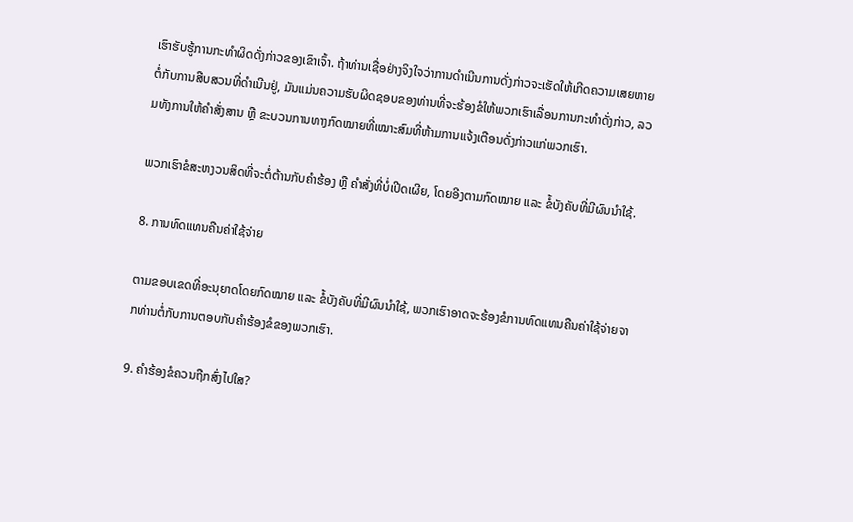ເຮົາຮັບຮູ້ການກະທຳຜິດດັ່ງກ່າວຂອງເຂົາເຈົ້າ. ຖ້າທ່ານເຊື່ອຢ່າງຈິງໃຈວ່າການດຳເນີນການດັ່ງກ່າວຈະເຮັດໃຫ້ເກີດຄວາມເສຍຫາຍຕໍ່ກັບການສືບສວນທີ່ດຳເນີນຢູ່, ມັນແມ່ນຄວາມຮັບຜິດຊອບຂອງທ່ານທີ່ຈະຮ້ອງຂໍໃຫ້ພວກເຮົາເລື່ອນການກະທຳດັ່ງກ່າວ, ລວມທັງການໃຫ້ຄຳສັ່ງສານ ຫຼື ຂະບວນການທາງກົດໝາຍທີ່ເໝາະສົມທີ່ຫ້າມການແຈ້ງເຕືອນດັ່ງກ່າວແກ່ພວກເຮົາ.

ພວກເຮົາຂໍສະຫງວນສິດທີ່ຈະຕໍ່ຕ້ານກັບຄຳຮ້ອງ ຫຼື ຄຳສັ່ງທີ່ບໍ່ເປີດເຜີຍ, ໂດຍອີງຕາມກົດໝາຍ ແລະ ຂໍ້ບັງຄັບທີ່ມີຜົນນຳໃຊ້.

8. ການທົດແທນຄືນຄ່າໃຊ້ຈ່າຍ

ຕາມຂອບເຂດທີ່ອະນຸຍາດໂດຍກົດໝາຍ ແລະ ຂໍ້ບັງຄັບທີ່ມີຜົນນຳໃຊ້, ພວກເຮົາອາດຈະຮ້ອງຂໍການທົດແທນຄືນຄ່າໃຊ້ຈ່າຍຈາກທ່ານຕໍ່ກັບການຕອບກັບຄຳຮ້ອງຂໍຂອງພວກເຮົາ.

9. ຄຳຮ້ອງຂໍຄວນຖືກສົ່ງໄປໃສ?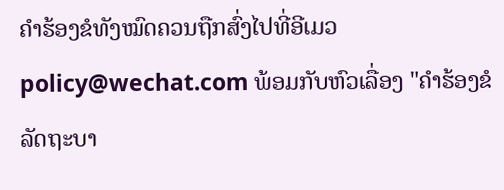ຄຳຮ້ອງຂໍທັງໝົດຄວນຖືກສົ່ງໄປທີ່ອີເມວ policy@wechat.com ພ້ອມກັບຫົວເລື່ອງ "ຄຳຮ້ອງຂໍລັດຖະບາ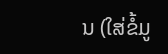ນ (ໃສ່ຂໍ້ມູ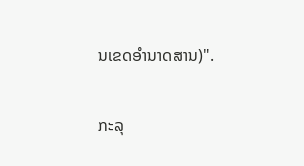ນເຂດອຳນາດສານ)".

ກະລຸ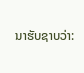ນາຮັບຊາບວ່າ: